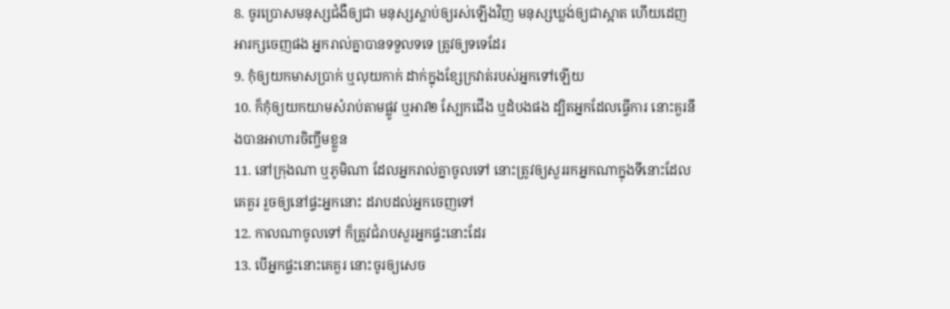8. ចូរប្រោសមនុស្សជំងឺឲ្យជា មនុស្សស្លាប់ឲ្យរស់ឡើងវិញ មនុស្សឃ្លង់ឲ្យជាស្អាត ហើយដេញអារក្សចេញផង អ្នករាល់គ្នាបានទទួលទទេ ត្រូវឲ្យទទេដែរ
9. កុំឲ្យយកមាសប្រាក់ ឬលុយកាក់ ដាក់ក្នុងខ្សែក្រវាត់របស់អ្នកទៅឡើយ
10. ក៏កុំឲ្យយកយាមសំរាប់តាមផ្លូវ ឬអាវ២ ស្បែកជើង ឬដំបងផង ដ្បិតអ្នកដែលធ្វើការ នោះគួរនឹងបានអាហារចិញ្ចឹមខ្លួន
11. នៅក្រុងណា ឬភូមិណា ដែលអ្នករាល់គ្នាចូលទៅ នោះត្រូវឲ្យសួររកអ្នកណាក្នុងទីនោះដែលគេគួរ រួចឲ្យនៅផ្ទះអ្នកនោះ ដរាបដល់អ្នកចេញទៅ
12. កាលណាចូលទៅ ក៏ត្រូវជំរាបសួរអ្នកផ្ទះនោះដែរ
13. បើអ្នកផ្ទះនោះគេគួរ នោះចូរឲ្យសេច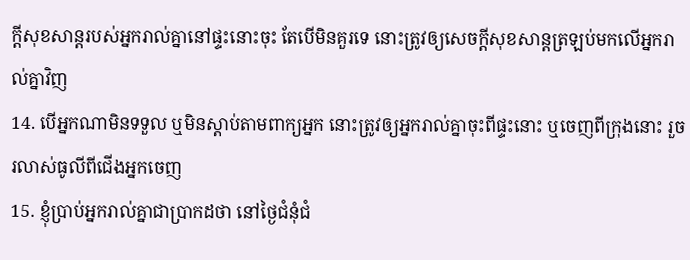ក្ដីសុខសាន្តរបស់អ្នករាល់គ្នានៅផ្ទះនោះចុះ តែបើមិនគួរទេ នោះត្រូវឲ្យសេចក្ដីសុខសាន្តត្រឡប់មកលើអ្នករាល់គ្នាវិញ
14. បើអ្នកណាមិនទទួល ឬមិនស្តាប់តាមពាក្យអ្នក នោះត្រូវឲ្យអ្នករាល់គ្នាចុះពីផ្ទះនោះ ឬចេញពីក្រុងនោះ រួចរលាស់ធូលីពីជើងអ្នកចេញ
15. ខ្ញុំប្រាប់អ្នករាល់គ្នាជាប្រាកដថា នៅថ្ងៃជំនុំជំ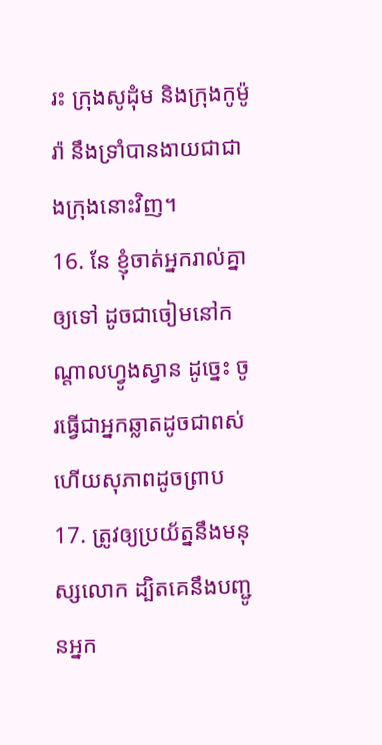រះ ក្រុងសូដុំម និងក្រុងកូម៉ូរ៉ា នឹងទ្រាំបានងាយជាជាងក្រុងនោះវិញ។
16. នែ ខ្ញុំចាត់អ្នករាល់គ្នាឲ្យទៅ ដូចជាចៀមនៅកណ្តាលហ្វូងស្វាន ដូច្នេះ ចូរធ្វើជាអ្នកឆ្លាតដូចជាពស់ ហើយសុភាពដូចព្រាប
17. ត្រូវឲ្យប្រយ័ត្ននឹងមនុស្សលោក ដ្បិតគេនឹងបញ្ជូនអ្នក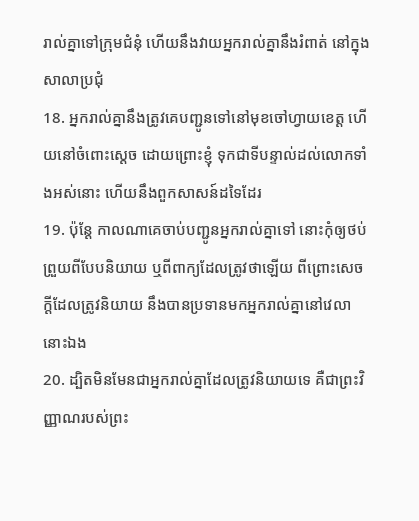រាល់គ្នាទៅក្រុមជំនុំ ហើយនឹងវាយអ្នករាល់គ្នានឹងរំពាត់ នៅក្នុងសាលាប្រជុំ
18. អ្នករាល់គ្នានឹងត្រូវគេបញ្ជូនទៅនៅមុខចៅហ្វាយខេត្ត ហើយនៅចំពោះស្តេច ដោយព្រោះខ្ញុំ ទុកជាទីបន្ទាល់ដល់លោកទាំងអស់នោះ ហើយនឹងពួកសាសន៍ដទៃដែរ
19. ប៉ុន្តែ កាលណាគេចាប់បញ្ជូនអ្នករាល់គ្នាទៅ នោះកុំឲ្យថប់ព្រួយពីបែបនិយាយ ឬពីពាក្យដែលត្រូវថាឡើយ ពីព្រោះសេចក្ដីដែលត្រូវនិយាយ នឹងបានប្រទានមកអ្នករាល់គ្នានៅវេលានោះឯង
20. ដ្បិតមិនមែនជាអ្នករាល់គ្នាដែលត្រូវនិយាយទេ គឺជាព្រះវិញ្ញាណរបស់ព្រះ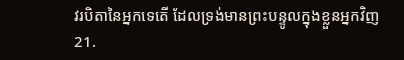វរបិតានៃអ្នកទេតើ ដែលទ្រង់មានព្រះបន្ទូលក្នុងខ្លួនអ្នកវិញ
21.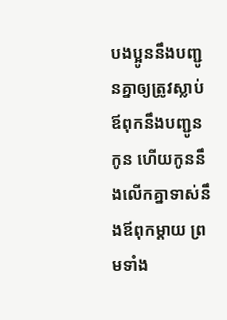បងប្អូននឹងបញ្ជូនគ្នាឲ្យត្រូវស្លាប់ ឪពុកនឹងបញ្ជូនកូន ហើយកូននឹងលើកគ្នាទាស់នឹងឪពុកម្តាយ ព្រមទាំង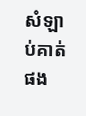សំឡាប់គាត់ផង